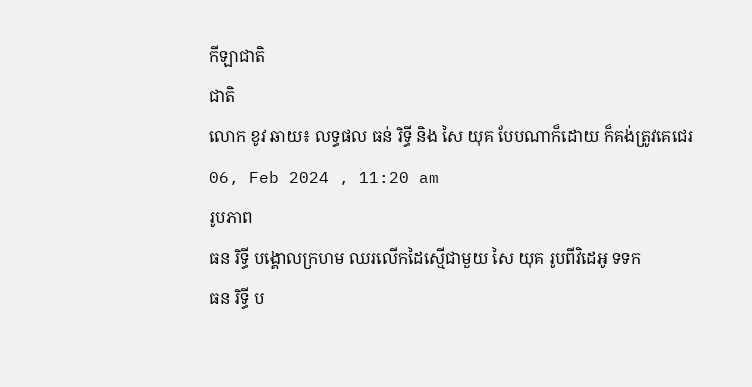កីឡាជាតិ
ជាតិ
លោក ខូវ ឆាយ៖ លទ្ធផល ធន់ រិទ្ធី និង សៃ យុគ បែបណាក៏ដោយ ក៏គង់ត្រូវគេជេរ
06, Feb 2024 , 11:20 am
រូបភាព
ធន រិទ្ធី បង្គោលក្រហម ឈរលើកដៃស្មើជាមួយ សៃ យុគ រូបពីវិដេអូ ទទក
ធន រិទ្ធី ប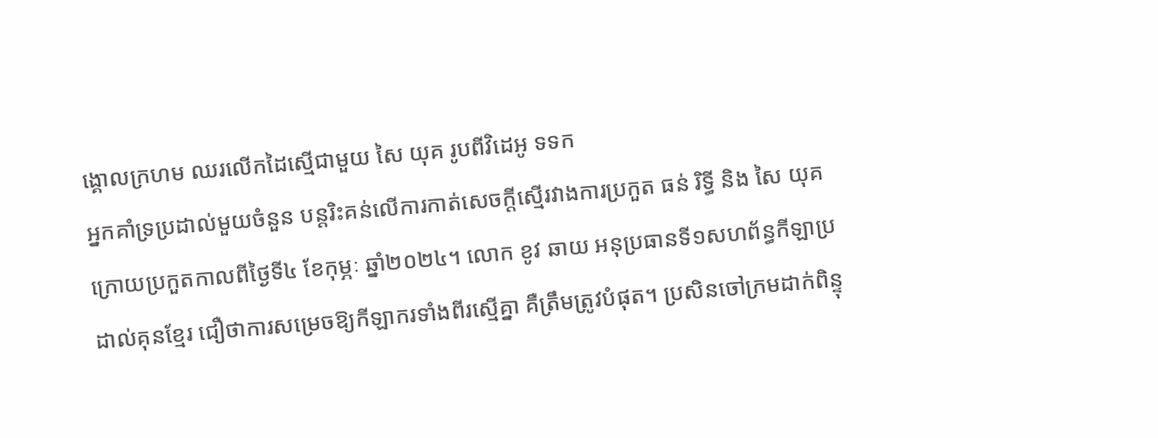ង្គោលក្រហម ឈរលើកដៃស្មើជាមួយ សៃ យុគ រូបពីវិដេអូ ទទក
អ្នកគាំទ្រប្រដាល់មួយចំនួន បន្ដរិះគន់លើការកាត់សេចក្ដីស្មើរវាងការប្រកួត ធន់ រិទ្ធី និង សៃ យុគ ក្រោយប្រកួតកាលពីថ្ងៃទី៤ ខែកុម្ភៈ ឆ្នាំ២០២៤។ លោក ខូវ ឆាយ អនុប្រធានទី១សហព័ន្ធកីឡាប្រដាល់គុនខ្មែរ ជឿថាការសម្រេចឱ្យកីឡាករទាំងពីរស្មើគ្នា គឺត្រឹមត្រូវបំផុត។ ប្រសិនចៅក្រមដាក់ពិន្ទុ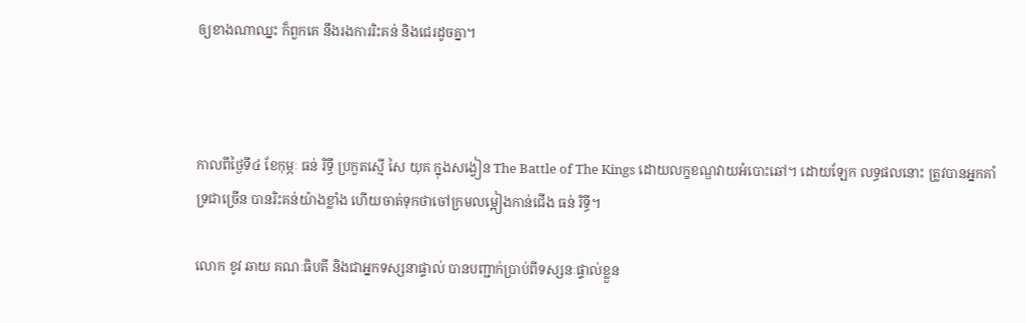ឲ្យខាងណាឈ្នះ ក៏ពួកគេ នឹងរងការរិះគន់ និងជេរដូចគ្នា។



កាលពីថ្ងៃទី៤ ខែកុម្ភៈ ធន់ រិទ្ធី ប្រកួតស្មើ សៃ យុគ ក្នុងសង្វៀន The Battle of The Kings ដោយលក្ខខណ្ឌវាយអំបោះឆៅ។ ដោយឡែក លទ្ធផលនោះ ត្រូវបានអ្នកគាំទ្រជាច្រើន បានរិះគន់យ៉ាងខ្លាំង ហើយចាត់ទុកថាចៅក្រមលម្អៀងកាន់ជើង ធន់ រិទ្ធី។

លោក ខូវ ឆាយ គណៈធិបតី និងជាអ្នកទស្សនាផ្ទាល់ បានបញ្ជាក់ប្រាប់ពីទស្សនៈផ្ទាល់ខ្លួន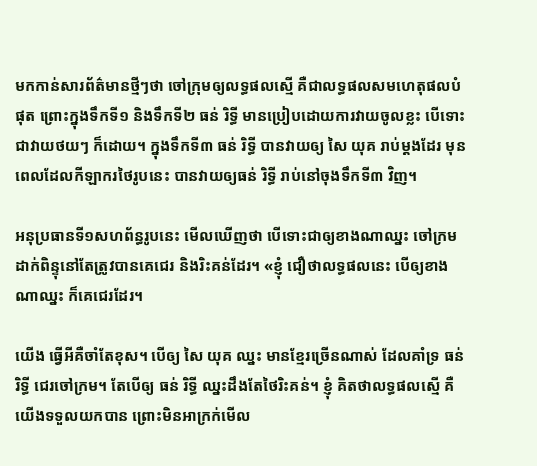មកកាន់សារព័ត៌មានថ្មីៗថា ចៅក្រុមឲ្យលទ្ធផលស្មើ គឺជាលទ្ធផលសមហេតុផលបំផុត ព្រោះក្នុងទឹកទី១ និងទឹកទី២ ធន់ រិទ្ធី មានប្រៀបដោយការវាយចូលខ្លះ បើទោះជាវាយថយៗ ក៏ដោយ។ ក្នុងទឹកទី៣ ធន់ រិទ្ធី បានវាយឲ្យ សៃ យុគ រាប់ម្ដងដែរ មុនពេលដែលកីឡាករថៃរូបនេះ បានវាយឲ្យធន់ រិទ្ធី រាប់នៅចុងទឹកទី៣ វិញ។

អនុប្រធានទី១សហព័ន្ធរូបនេះ មើលឃើញថា បើទោះជាឲ្យខាងណាឈ្នះ ចៅក្រមដាក់ពិន្ទុនៅតែត្រូវបានគេជេរ និងរិះគន់ដែរ។ «ខ្ញុំ ជឿថាលទ្ធផលនេះ បើឲ្យខាងណាឈ្នះ ក៏គេជេរដែរ។

យើង ធ្វើអីគឺចាំតែខុស។ បើឲ្យ សៃ យុគ ឈ្នះ មានខ្មែរច្រើនណាស់ ដែលគាំទ្រ ធន់ រិទ្ធី ជេរចៅក្រម។ តែបើឲ្យ ធន់ រិទ្ធី ឈ្នះដឹងតែថៃរិះគន់។ ខ្ញុំ គិតថាលទ្ធផលស្មើ គឺយើងទទួលយកបាន ព្រោះមិនអាក្រក់មើល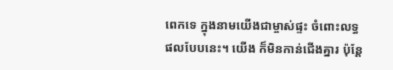ពេកទេ ក្នុងនាមយើងជាម្ចាស់ផ្ទះ ចំពោះលទ្ធផលបែបនេះ។ យើង ក៏មិនកាន់ជើងគ្នារ ប៉ុន្ដែ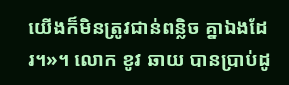យើងក៏មិនត្រូវជាន់ពន្លិច គ្នាឯងដែរ។»។ លោក ខូវ ឆាយ បានប្រាប់ដូ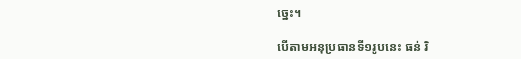ច្នេះ។

បើតាមអនុប្រធានទី១រូបនេះ ធន់ រិ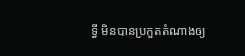ទ្ធី មិនបានប្រកួតតំណាងឲ្យ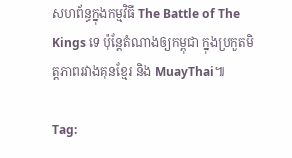សហព័ន្ធក្នុងកម្មវិធី The Battle of The Kings ទេ ប៉ុន្ដែតំណាងឲ្យកម្ពុជា ក្នុងប្រកួតមិត្តភាពរវាងគុនខ្មែរ និង MuayThai៕

Tag: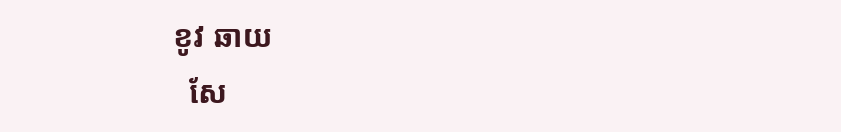ខូវ ឆាយ
  សែ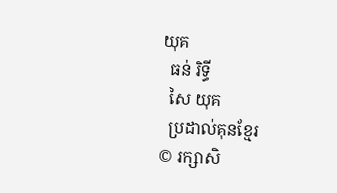យុគ
  ធន់ រិទ្ធី
  សៃ យុគ
  ប្រដាល់គុនខ្មែរ
© រក្សាសិ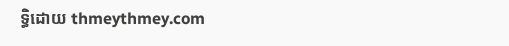ទ្ធិដោយ thmeythmey.com